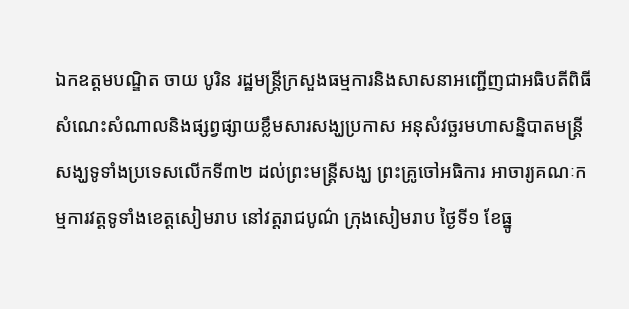ឯកឧត្តមបណ្ឌិត ចាយ បូរិន រដ្ឋមន្ត្រីក្រសួងធម្មការនិងសាសនាអញ្ជើញជាអធិបតីពិធីសំណេះសំណាលនិងផ្សព្វផ្សាយខ្លឹមសារសង្ឃប្រកាស អនុសំវច្ឆរមហាសន្និបាតមន្ត្រីសង្ឃទូទាំងប្រទេសលើកទី៣២ ដល់ព្រះមន្ត្រីសង្ឃ ព្រះគ្រូចៅអធិការ អាចារ្យគណៈកម្មការវត្តទូទាំងខេត្តសៀមរាប នៅវត្តរាជបូណ៌ ក្រុងសៀមរាប ថ្ងៃទី១ ខែធ្នូ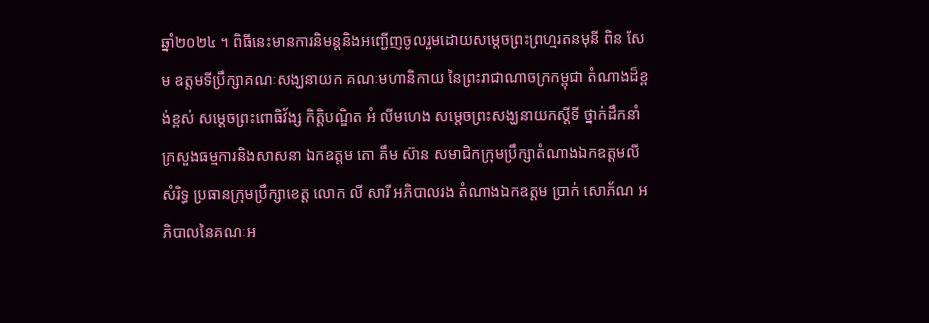ឆ្នាំ២០២៤ ។ ពិធីនេះមានការនិមន្តនិងអញ្ជើញចូលរួមដោយសម្ដេចព្រះព្រហ្មរតនមុនី ពិន សែម ឧត្តមទីប្រឹក្សាគណៈសង្ឃនាយក គណៈមហានិកាយ នៃព្រះរាជាណាចក្រកម្ពុជា តំណាងដ៏ខ្ពង់ខ្ពស់ សម្ដេចព្រះពោធិវ័ង្ស កិត្តិបណ្ឌិត អំ លីមហេង សម្ដេចព្រះសង្ឃនាយកស្ដីទី ថ្នាក់ដឹកនាំក្រសួងធម្មការនិងសាសនា ឯកឧត្តម តោ គឹម ស៊ាន សមាជិកក្រុមប្រឹក្សាតំណាងឯកឧត្តមលី សំរិទ្ធ ប្រធានក្រុមប្រឹក្សាខេត្ត លោក លី សារី អភិបាលរង តំណាងឯកឧត្តម ប្រាក់ សោភ័ណ អភិបាលនៃគណៈអ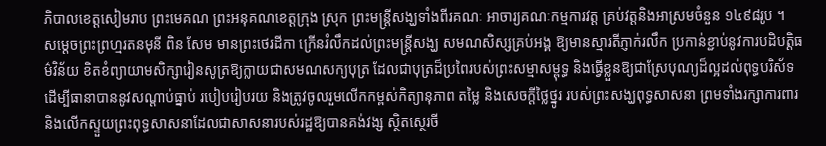ភិបាលខេត្តសៀមរាប ព្រះមេគណ ព្រះអនុគណខេត្តក្រុង ស្រុក ព្រះមន្ត្រីសង្ឃទាំងពីរគណៈ អាចារ្យគណៈកម្មការវត្ត គ្រប់វត្តនិងអាស្រមចំនួន ១៤៩៨រូប ។
សម្ដេចព្រះព្រហ្មរតនមុនី ពិន សែម មានព្រះថេរដីកា ក្រើនរំលឹកដល់ព្រះមន្រ្តីសង្ឃ សមណសិស្សគ្រប់អង្គ ឱ្យមានស្មារតីភ្ញាក់រលឹក ប្រកាន់ខ្ជាប់នូវការបដិបត្តិធម៌វិន័យ ខិតខំព្យាយាមសិក្សារៀនសូត្រឱ្យក្លាយជាសមណសក្យបុត្រ ដែលជាបុត្រដ៏ប្រពៃរបស់ព្រះសម្មាសម្ពុទ្ធ និងធ្វើខ្លួនឱ្យជាស្រែបុណ្យដ៏ល្អដល់ពុទ្ធបរិស័ទ ដើម្បីធានាបាននូវសណ្តាប់ធ្នាប់ របៀបរៀបរយ និងត្រូវចូលរួមលើកកម្ពស់កិត្យានុភាព តម្លៃ និងសេចក្តីថ្លៃថ្នូរ របស់ព្រះសង្ឃពុទ្ធសាសនា ព្រមទាំងរក្សាការពារ និងលើកស្ទួយព្រះពុទ្ធសាសនាដែលជាសាសនារបស់រដ្ឋឱ្យបានគង់វង្ស ស្ថិតស្ថេរចី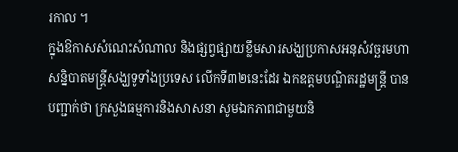រកាល ។
ក្នុងឱកាសសំណេះសំណាល និងផ្សព្វផ្សាយខ្លឹមសារសង្ឃប្រកាសអនុសំវច្ឆរមហាសន្និបាតមន្ត្រីសង្ឃទូទាំងប្រទេស លើកទី៣២នេះដែរ ឯកឧត្តមបណ្ឌិតរដ្ឋមន្ត្រី បានបញ្ជាក់ថា ក្រសួងធម្មការនិងសាសនា សូមឯកភាពជាមួយនិ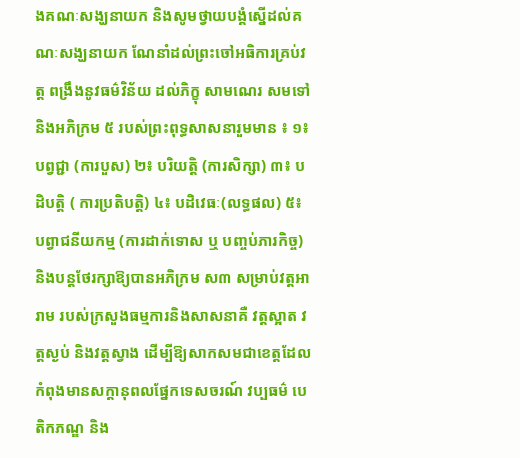ងគណៈសង្ឃនាយក និងសូមថ្វាយបង្គំស្នើដល់គណៈសង្ឃនាយក ណែនាំដល់ព្រះចៅអធិការគ្រប់វត្ត ពង្រឹងនូវធម៌វិន័យ ដល់ភិក្ខុ សាមណេរ សមទៅនិងអភិក្រម ៥ របស់ព្រះពុទ្ធសាសនារួមមាន ៖ ១៖ បព្វជ្ជា (ការបួស) ២៖ បរិយត្តិ (ការសិក្សា) ៣៖ បដិបត្តិ ( ការប្រតិបត្តិ) ៤៖ បដិវេធៈ(លទ្ធផល) ៥៖ បព្វាជនីយកម្ម (ការដាក់ទោស ឬ បញ្ចប់ភារកិច្ច) និងបន្តថែរក្សាឱ្យបានអភិក្រម ស៣ សម្រាប់វត្តអារាម របស់ក្រសួងធម្មការនិងសាសនាគឺ វត្តស្អាត វត្តស្ងប់ និងវត្តស្វាង ដើម្បីឱ្យសាកសមជាខេត្តដែលកំពុងមានសក្តានុពលផ្នែកទេសចរណ៍ វប្បធម៌ បេតិកភណ្ឌ និង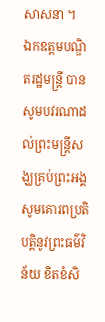សាសនា ។
ឯកឧត្តមបណ្ឌិតរដ្ឋមន្រ្តី បានសូមបវរណាដល់ព្រះមន្រ្តីសង្ឃគ្រប់ព្រះអង្គ សូមគោរពប្រតិបត្តិនូវព្រះធម៌វិន័យ ខិតខំសិ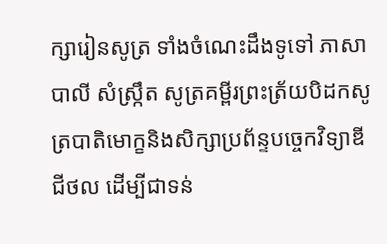ក្សារៀនសូត្រ ទាំងចំណេះដឹងទូទៅ ភាសាបាលី សំស្ក្រឹត សូត្រគម្ពីរព្រះត្រ័យបិដកសូត្របាតិមោក្ខនិងសិក្សាប្រព័ន្ទបច្ចេកវិទ្យាឌីជីថល ដើម្បីជាទន់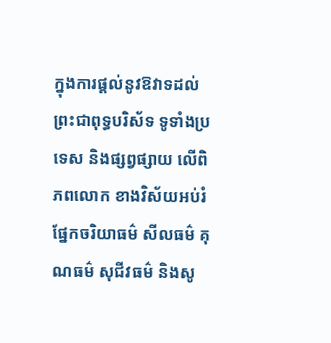ក្នុងការផ្តល់នូវឱវាទដល់ព្រះជាពុទ្ធបរិស័ទ ទូទាំងប្រទេស និងផ្សព្វផ្សាយ លើពិភពលោក ខាងវិស័យអប់រំ ផ្នែកចរិយាធម៌ សីលធម៌ គុណធម៌ សុជីវធម៌ និងសូ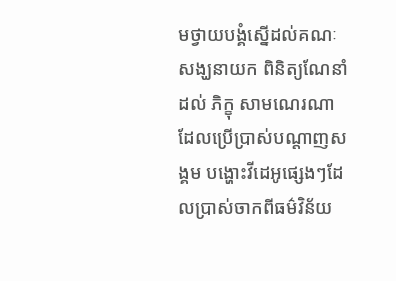មថ្វាយបង្គំស្នើដល់គណៈសង្ឃនាយក ពិនិត្យណែនាំដល់ ភិក្ខុ សាមណេរណា ដែលប្រើប្រាស់បណ្តាញសង្គម បង្ហោះវីដេអូផ្សេងៗដែលប្រាស់ចាកពីធម៌វិន័យ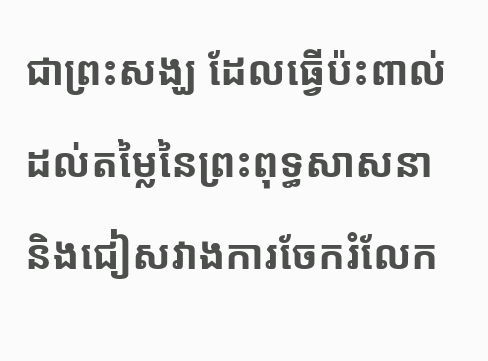ជាព្រះសង្ឃ ដែលធ្វើប៉ះពាល់ដល់តម្លៃនៃព្រះពុទ្ធសាសនា និងជៀសវាងការចែករំលែក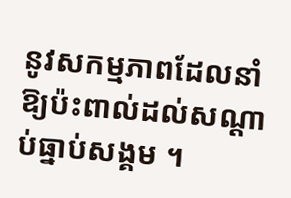នូវសកម្មភាពដែលនាំឱ្យប៉ះពាល់ដល់សណ្តាប់ធ្នាប់សង្គម ។